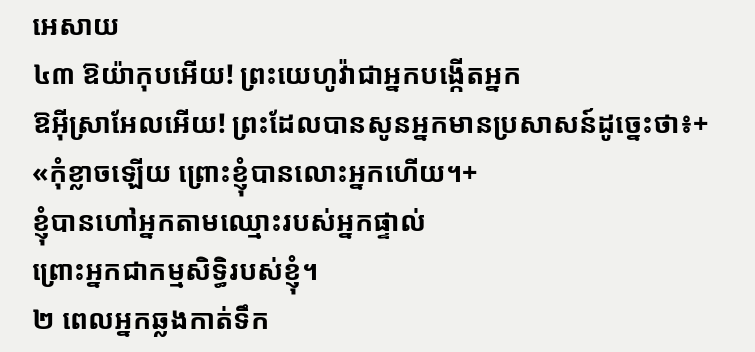អេសាយ
៤៣ ឱយ៉ាកុបអើយ! ព្រះយេហូវ៉ាជាអ្នកបង្កើតអ្នក
ឱអ៊ីស្រាអែលអើយ! ព្រះដែលបានសូនអ្នកមានប្រសាសន៍ដូច្នេះថា៖+ «កុំខ្លាចឡើយ ព្រោះខ្ញុំបានលោះអ្នកហើយ។+
ខ្ញុំបានហៅអ្នកតាមឈ្មោះរបស់អ្នកផ្ទាល់
ព្រោះអ្នកជាកម្មសិទ្ធិរបស់ខ្ញុំ។
២ ពេលអ្នកឆ្លងកាត់ទឹក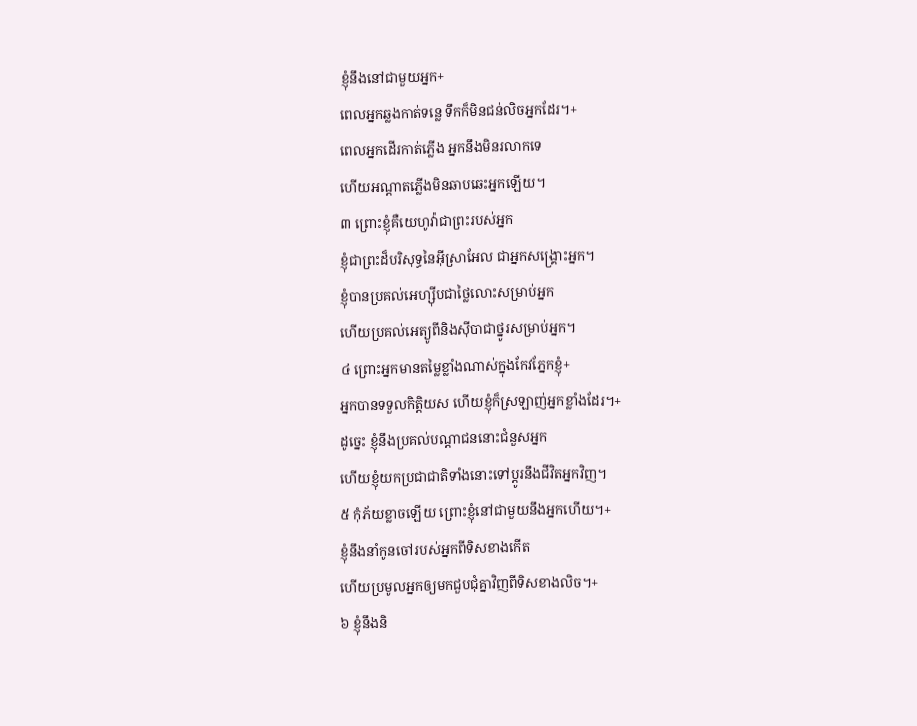ខ្ញុំនឹងនៅជាមួយអ្នក+
ពេលអ្នកឆ្លងកាត់ទន្លេ ទឹកក៏មិនជន់លិចអ្នកដែរ។+
ពេលអ្នកដើរកាត់ភ្លើង អ្នកនឹងមិនរលាកទេ
ហើយអណ្ដាតភ្លើងមិនឆាបឆេះអ្នកឡើយ។
៣ ព្រោះខ្ញុំគឺយេហូវ៉ាជាព្រះរបស់អ្នក
ខ្ញុំជាព្រះដ៏បរិសុទ្ធនៃអ៊ីស្រាអែល ជាអ្នកសង្គ្រោះអ្នក។
ខ្ញុំបានប្រគល់អេហ្ស៊ីបជាថ្លៃលោះសម្រាប់អ្នក
ហើយប្រគល់អេត្យូពីនិងស៊ីបាជាថ្នូរសម្រាប់អ្នក។
៤ ព្រោះអ្នកមានតម្លៃខ្លាំងណាស់ក្នុងកែវភ្នែកខ្ញុំ+
អ្នកបានទទួលកិត្តិយស ហើយខ្ញុំក៏ស្រឡាញ់អ្នកខ្លាំងដែរ។+
ដូច្នេះ ខ្ញុំនឹងប្រគល់បណ្ដាជននោះជំនួសអ្នក
ហើយខ្ញុំយកប្រជាជាតិទាំងនោះទៅប្ដូរនឹងជីវិតអ្នកវិញ។
៥ កុំភ័យខ្លាចឡើយ ព្រោះខ្ញុំនៅជាមួយនឹងអ្នកហើយ។+
ខ្ញុំនឹងនាំកូនចៅរបស់អ្នកពីទិសខាងកើត
ហើយប្រមូលអ្នកឲ្យមកជួបជុំគ្នាវិញពីទិសខាងលិច។+
៦ ខ្ញុំនឹងនិ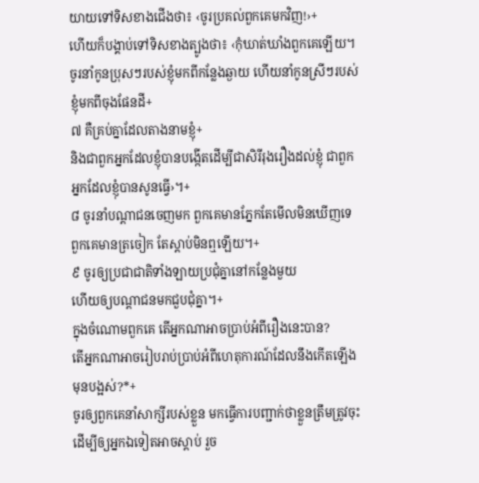យាយទៅទិសខាងជើងថា៖ ‹ចូរប្រគល់ពួកគេមកវិញ!›+
ហើយក៏បង្គាប់ទៅទិសខាងត្បូងថា៖ ‹កុំឃាត់ឃាំងពួកគេឡើយ។
ចូរនាំកូនប្រុសៗរបស់ខ្ញុំមកពីកន្លែងឆ្ងាយ ហើយនាំកូនស្រីៗរបស់ខ្ញុំមកពីចុងផែនដី+
៧ គឺគ្រប់គ្នាដែលតាងនាមខ្ញុំ+
និងជាពួកអ្នកដែលខ្ញុំបានបង្កើតដើម្បីជាសិរីរុងរឿងដល់ខ្ញុំ ជាពួកអ្នកដែលខ្ញុំបានសូនធ្វើ›។+
៨ ចូរនាំបណ្ដាជនចេញមក ពួកគេមានភ្នែកតែមើលមិនឃើញទេ
ពួកគេមានត្រចៀក តែស្ដាប់មិនឮឡើយ។+
៩ ចូរឲ្យប្រជាជាតិទាំងឡាយប្រជុំគ្នានៅកន្លែងមួយ
ហើយឲ្យបណ្ដាជនមកជួបជុំគ្នា។+
ក្នុងចំណោមពួកគេ តើអ្នកណាអាចប្រាប់អំពីរឿងនេះបាន?
តើអ្នកណាអាចរៀបរាប់ប្រាប់អំពីហេតុការណ៍ដែលនឹងកើតឡើងមុនបង្អស់?*+
ចូរឲ្យពួកគេនាំសាក្សីរបស់ខ្លួន មកធ្វើការបញ្ជាក់ថាខ្លួនត្រឹមត្រូវចុះ
ដើម្បីឲ្យអ្នកឯទៀតអាចស្ដាប់ រួច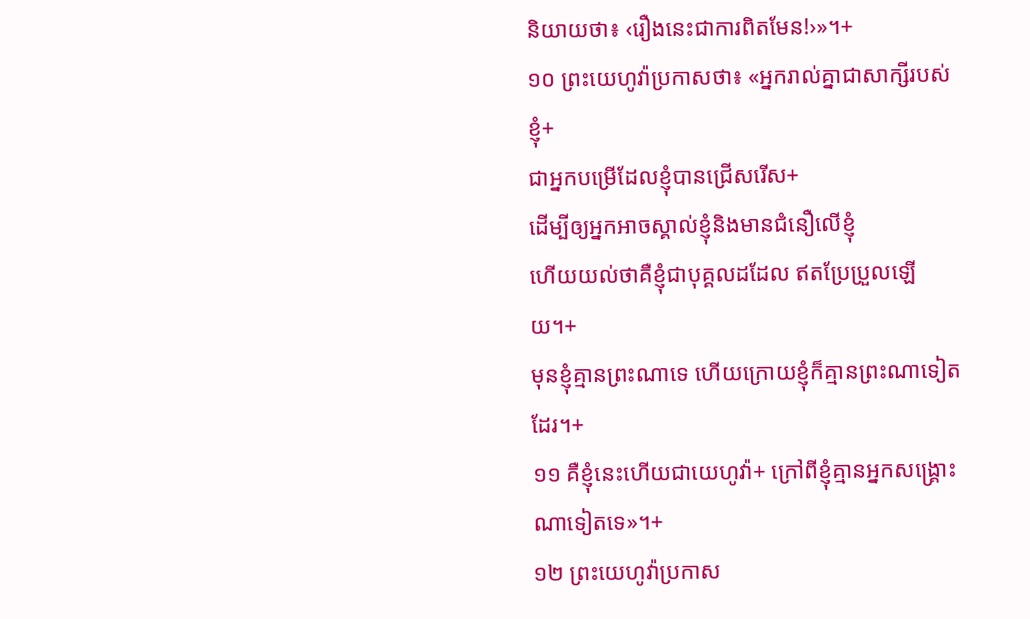និយាយថា៖ ‹រឿងនេះជាការពិតមែន!›»។+
១០ ព្រះយេហូវ៉ាប្រកាសថា៖ «អ្នករាល់គ្នាជាសាក្សីរបស់ខ្ញុំ+
ជាអ្នកបម្រើដែលខ្ញុំបានជ្រើសរើស+
ដើម្បីឲ្យអ្នកអាចស្គាល់ខ្ញុំនិងមានជំនឿលើខ្ញុំ
ហើយយល់ថាគឺខ្ញុំជាបុគ្គលដដែល ឥតប្រែប្រួលឡើយ។+
មុនខ្ញុំគ្មានព្រះណាទេ ហើយក្រោយខ្ញុំក៏គ្មានព្រះណាទៀតដែរ។+
១១ គឺខ្ញុំនេះហើយជាយេហូវ៉ា+ ក្រៅពីខ្ញុំគ្មានអ្នកសង្គ្រោះណាទៀតទេ»។+
១២ ព្រះយេហូវ៉ាប្រកាស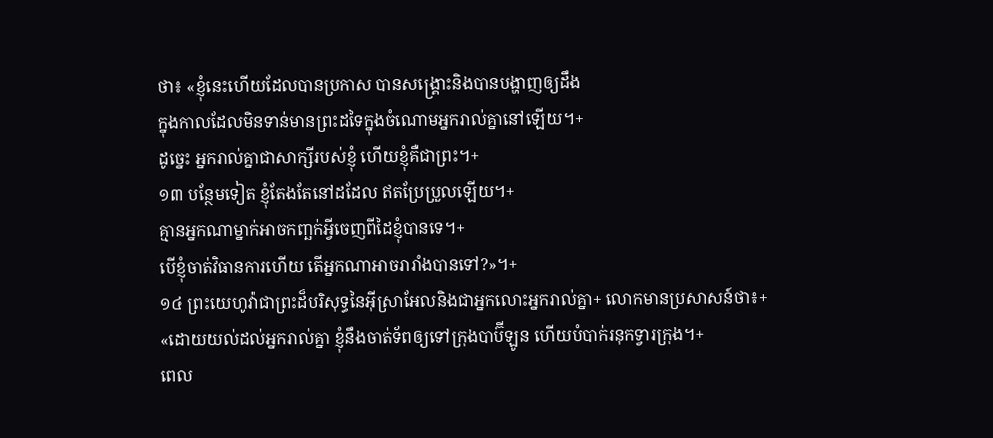ថា៖ «ខ្ញុំនេះហើយដែលបានប្រកាស បានសង្គ្រោះនិងបានបង្ហាញឲ្យដឹង
ក្នុងកាលដែលមិនទាន់មានព្រះដទៃក្នុងចំណោមអ្នករាល់គ្នានៅឡើយ។+
ដូច្នេះ អ្នករាល់គ្នាជាសាក្សីរបស់ខ្ញុំ ហើយខ្ញុំគឺជាព្រះ។+
១៣ បន្ថែមទៀត ខ្ញុំតែងតែនៅដដែល ឥតប្រែប្រួលឡើយ។+
គ្មានអ្នកណាម្នាក់អាចកញ្ឆក់អ្វីចេញពីដៃខ្ញុំបានទេ។+
បើខ្ញុំចាត់វិធានការហើយ តើអ្នកណាអាចរារាំងបានទៅ?»។+
១៤ ព្រះយេហូវ៉ាជាព្រះដ៏បរិសុទ្ធនៃអ៊ីស្រាអែលនិងជាអ្នកលោះអ្នករាល់គ្នា+ លោកមានប្រសាសន៍ថា៖+
«ដោយយល់ដល់អ្នករាល់គ្នា ខ្ញុំនឹងចាត់ទ័ពឲ្យទៅក្រុងបាប៊ីឡូន ហើយបំបាក់រនុកទ្វារក្រុង។+
ពេល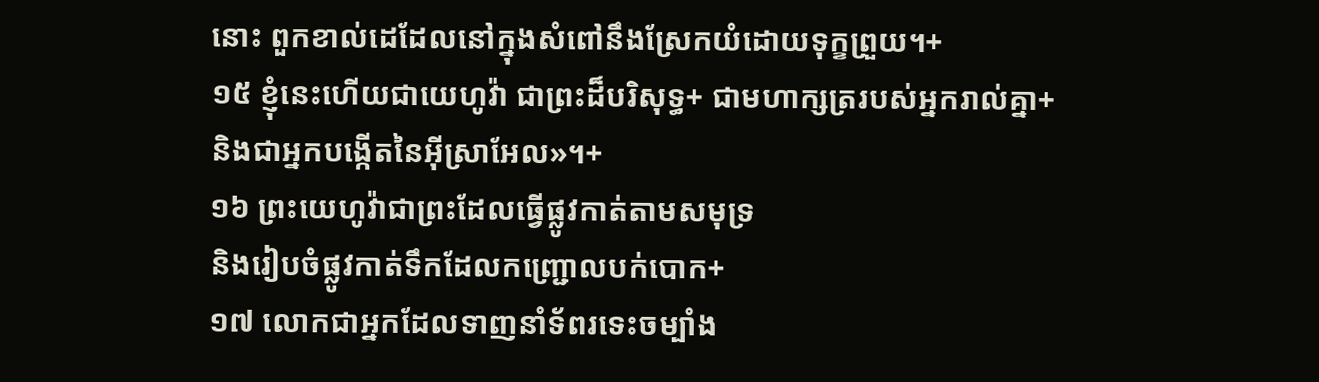នោះ ពួកខាល់ដេដែលនៅក្នុងសំពៅនឹងស្រែកយំដោយទុក្ខព្រួយ។+
១៥ ខ្ញុំនេះហើយជាយេហូវ៉ា ជាព្រះដ៏បរិសុទ្ធ+ ជាមហាក្សត្ររបស់អ្នករាល់គ្នា+និងជាអ្នកបង្កើតនៃអ៊ីស្រាអែល»។+
១៦ ព្រះយេហូវ៉ាជាព្រះដែលធ្វើផ្លូវកាត់តាមសមុទ្រ
និងរៀបចំផ្លូវកាត់ទឹកដែលកញ្ជ្រោលបក់បោក+
១៧ លោកជាអ្នកដែលទាញនាំទ័ពរទេះចម្បាំង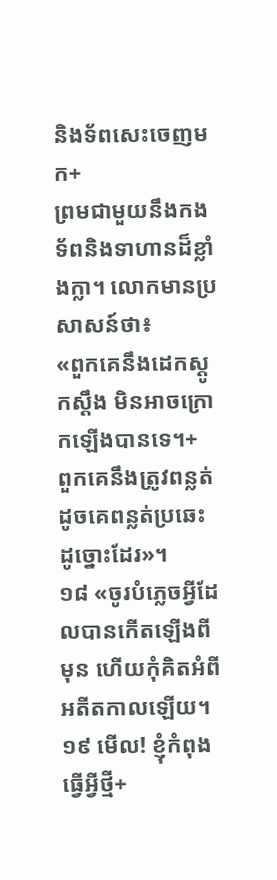និងទ័ពសេះចេញមក+
ព្រមជាមួយនឹងកងទ័ពនិងទាហានដ៏ខ្លាំងក្លា។ លោកមានប្រសាសន៍ថា៖
«ពួកគេនឹងដេកស្ដូកស្ដឹង មិនអាចក្រោកឡើងបានទេ។+
ពួកគេនឹងត្រូវពន្លត់ដូចគេពន្លត់ប្រឆេះដូច្នោះដែរ»។
១៨ «ចូរបំភ្លេចអ្វីដែលបានកើតឡើងពីមុន ហើយកុំគិតអំពីអតីតកាលឡើយ។
១៩ មើល! ខ្ញុំកំពុងធ្វើអ្វីថ្មី+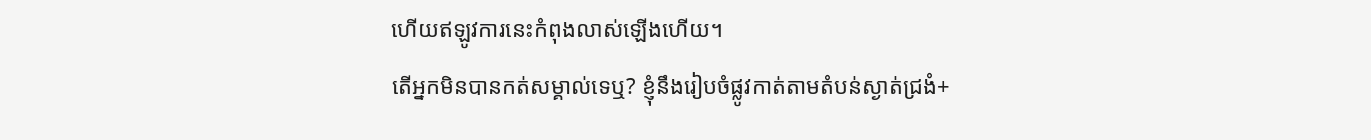ហើយឥឡូវការនេះកំពុងលាស់ឡើងហើយ។
តើអ្នកមិនបានកត់សម្គាល់ទេឬ? ខ្ញុំនឹងរៀបចំផ្លូវកាត់តាមតំបន់ស្ងាត់ជ្រងំ+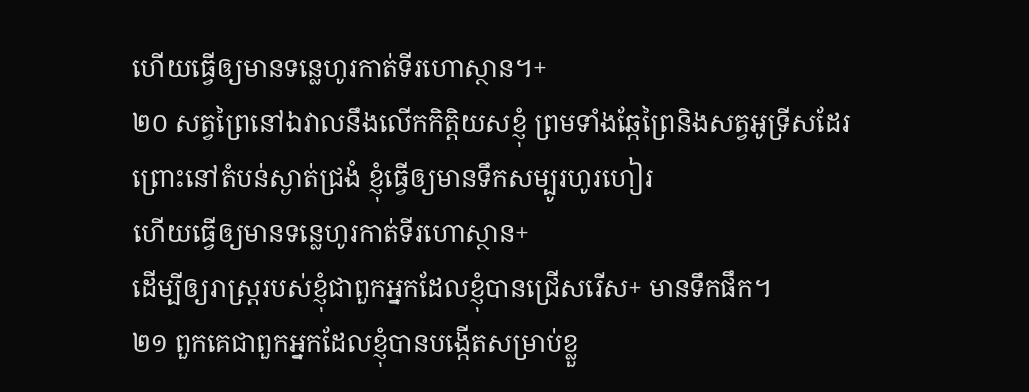ហើយធ្វើឲ្យមានទន្លេហូរកាត់ទីរហោស្ថាន។+
២០ សត្វព្រៃនៅឯវាលនឹងលើកកិត្តិយសខ្ញុំ ព្រមទាំងឆ្កែព្រៃនិងសត្វអូទ្រីសដែរ
ព្រោះនៅតំបន់ស្ងាត់ជ្រងំ ខ្ញុំធ្វើឲ្យមានទឹកសម្បូរហូរហៀរ
ហើយធ្វើឲ្យមានទន្លេហូរកាត់ទីរហោស្ថាន+
ដើម្បីឲ្យរាស្ត្ររបស់ខ្ញុំជាពួកអ្នកដែលខ្ញុំបានជ្រើសរើស+ មានទឹកផឹក។
២១ ពួកគេជាពួកអ្នកដែលខ្ញុំបានបង្កើតសម្រាប់ខ្លួ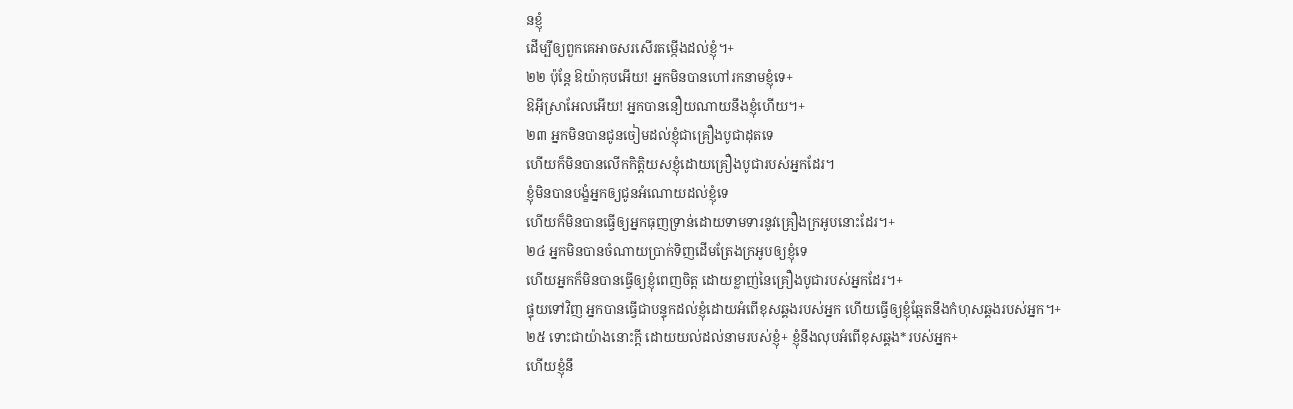នខ្ញុំ
ដើម្បីឲ្យពួកគេអាចសរសើរតម្កើងដល់ខ្ញុំ។+
២២ ប៉ុន្តែ ឱយ៉ាកុបអើយ! អ្នកមិនបានហៅរកនាមខ្ញុំទេ+
ឱអ៊ីស្រាអែលអើយ! អ្នកបាននឿយណាយនឹងខ្ញុំហើយ។+
២៣ អ្នកមិនបានជូនចៀមដល់ខ្ញុំជាគ្រឿងបូជាដុតទេ
ហើយក៏មិនបានលើកកិត្តិយសខ្ញុំដោយគ្រឿងបូជារបស់អ្នកដែរ។
ខ្ញុំមិនបានបង្ខំអ្នកឲ្យជូនអំណោយដល់ខ្ញុំទេ
ហើយក៏មិនបានធ្វើឲ្យអ្នកធុញទ្រាន់ដោយទាមទារនូវគ្រឿងក្រអូបនោះដែរ។+
២៤ អ្នកមិនបានចំណាយប្រាក់ទិញដើមត្រែងក្រអូបឲ្យខ្ញុំទេ
ហើយអ្នកក៏មិនបានធ្វើឲ្យខ្ញុំពេញចិត្ត ដោយខ្លាញ់នៃគ្រឿងបូជារបស់អ្នកដែរ។+
ផ្ទុយទៅវិញ អ្នកបានធ្វើជាបន្ទុកដល់ខ្ញុំដោយអំពើខុសឆ្គងរបស់អ្នក ហើយធ្វើឲ្យខ្ញុំឆ្អែតនឹងកំហុសឆ្គងរបស់អ្នក។+
២៥ ទោះជាយ៉ាងនោះក្ដី ដោយយល់ដល់នាមរបស់ខ្ញុំ+ ខ្ញុំនឹងលុបអំពើខុសឆ្គង*របស់អ្នក+
ហើយខ្ញុំនឹ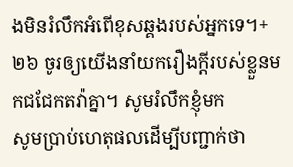ងមិនរំលឹកអំពើខុសឆ្គងរបស់អ្នកទេ។+
២៦ ចូរឲ្យយើងនាំយករឿងក្ដីរបស់ខ្លួនមកជជែកតវ៉ាគ្នា។ សូមរំលឹកខ្ញុំមក
សូមប្រាប់ហេតុផលដើម្បីបញ្ជាក់ថា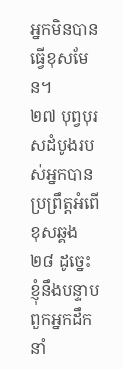អ្នកមិនបានធ្វើខុសមែន។
២៧ បុព្វបុរសដំបូងរបស់អ្នកបានប្រព្រឹត្តអំពើខុសឆ្គង
២៨ ដូច្នេះ ខ្ញុំនឹងបន្ទាបពួកអ្នកដឹកនាំ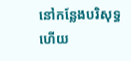នៅកន្លែងបរិសុទ្ធ
ហើយ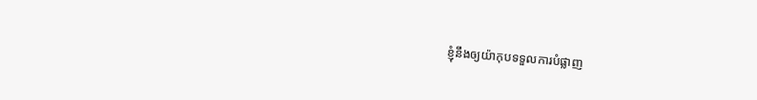ខ្ញុំនឹងឲ្យយ៉ាកុបទទួលការបំផ្លាញ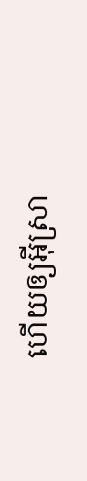ហើយឲ្យអ៊ីស្រា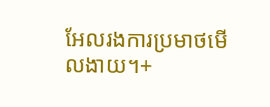អែលរងការប្រមាថមើលងាយ។+